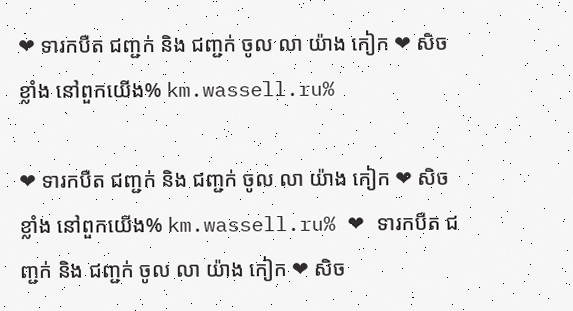❤ ទារកបឺត ជញ្ជក់ និង ជញ្ជក់ ចូល លា យ៉ាង កៀក ❤ សិចខ្លាំង នៅពួកយើង% km.wassell.ru%

❤ ទារកបឺត ជញ្ជក់ និង ជញ្ជក់ ចូល លា យ៉ាង កៀក ❤ សិចខ្លាំង នៅពួកយើង% km.wassell.ru% ❤ ទារកបឺត ជញ្ជក់ និង ជញ្ជក់ ចូល លា យ៉ាង កៀក ❤ សិច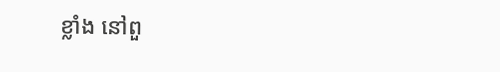ខ្លាំង នៅពួ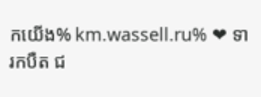កយើង% km.wassell.ru% ❤ ទារកបឺត ជ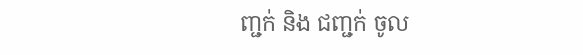ញ្ជក់ និង ជញ្ជក់ ចូល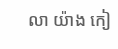លា យ៉ាង កៀ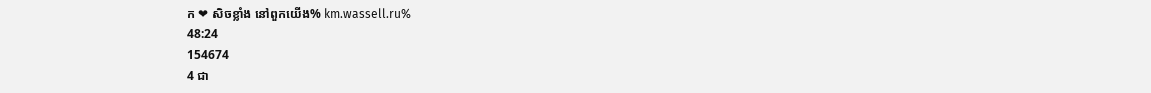ក ❤ សិចខ្លាំង នៅពួកយើង% km.wassell.ru%
48:24
154674
4 ជា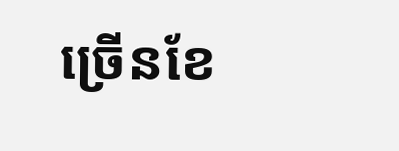ច្រើនខែ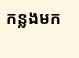កន្លងមក